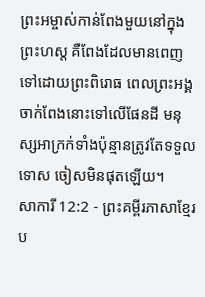ព្រះអម្ចាស់កាន់ពែងមួយនៅក្នុងព្រះហស្ដ គឺពែងដែលមានពេញទៅដោយព្រះពិរោធ ពេលព្រះអង្គចាក់ពែងនោះទៅលើផែនដី មនុស្សអាក្រក់ទាំងប៉ុន្មានត្រូវតែទទួលទោស ចៀសមិនផុតឡើយ។
សាការី 12:2 - ព្រះគម្ពីរភាសាខ្មែរប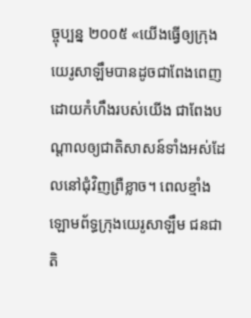ច្ចុប្បន្ន ២០០៥ «យើងធ្វើឲ្យក្រុងយេរូសាឡឹមបានដូចជាពែងពេញដោយកំហឹងរបស់យើង ជាពែងបណ្ដាលឲ្យជាតិសាសន៍ទាំងអស់ដែលនៅជុំវិញព្រឺខ្លាច។ ពេលខ្មាំងឡោមព័ទ្ធក្រុងយេរូសាឡឹម ជនជាតិ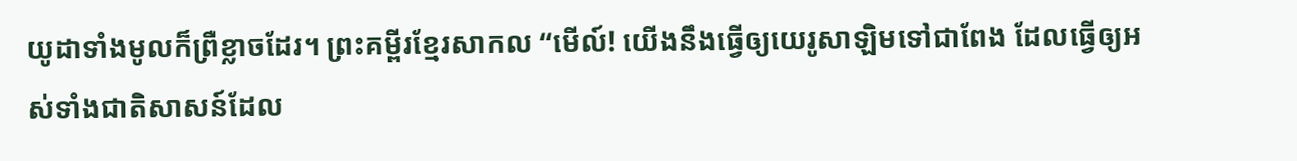យូដាទាំងមូលក៏ព្រឺខ្លាចដែរ។ ព្រះគម្ពីរខ្មែរសាកល “មើល៍! យើងនឹងធ្វើឲ្យយេរូសាឡិមទៅជាពែង ដែលធ្វើឲ្យអស់ទាំងជាតិសាសន៍ដែល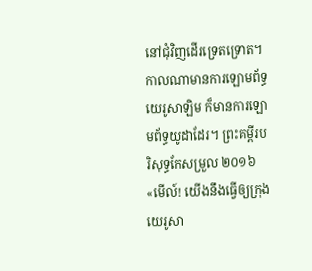នៅជុំវិញដើរទ្រេតទ្រោត។ កាលណាមានការឡោមព័ទ្ធយេរូសាឡិម ក៏មានការឡោមព័ទ្ធយូដាដែរ។ ព្រះគម្ពីរបរិសុទ្ធកែសម្រួល ២០១៦ «មើល៍! យើងនឹងធ្វើឲ្យក្រុងយេរូសា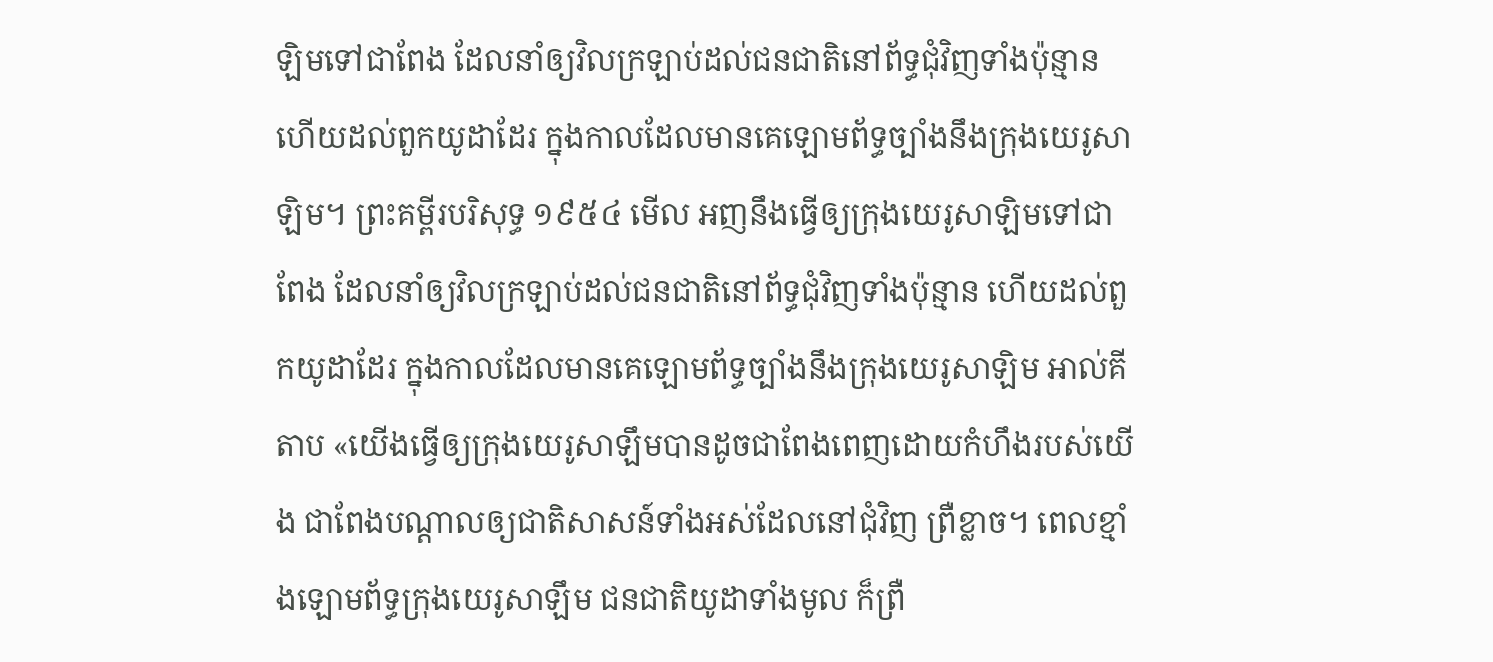ឡិមទៅជាពែង ដែលនាំឲ្យវិលក្រឡាប់ដល់ជនជាតិនៅព័ទ្ធជុំវិញទាំងប៉ុន្មាន ហើយដល់ពួកយូដាដែរ ក្នុងកាលដែលមានគេឡោមព័ទ្ធច្បាំងនឹងក្រុងយេរូសាឡិម។ ព្រះគម្ពីរបរិសុទ្ធ ១៩៥៤ មើល អញនឹងធ្វើឲ្យក្រុងយេរូសាឡិមទៅជាពែង ដែលនាំឲ្យវិលក្រឡាប់ដល់ជនជាតិនៅព័ទ្ធជុំវិញទាំងប៉ុន្មាន ហើយដល់ពួកយូដាដែរ ក្នុងកាលដែលមានគេឡោមព័ទ្ធច្បាំងនឹងក្រុងយេរូសាឡិម អាល់គីតាប «យើងធ្វើឲ្យក្រុងយេរូសាឡឹមបានដូចជាពែងពេញដោយកំហឹងរបស់យើង ជាពែងបណ្ដាលឲ្យជាតិសាសន៍ទាំងអស់ដែលនៅជុំវិញ ព្រឺខ្លាច។ ពេលខ្មាំងឡោមព័ទ្ធក្រុងយេរូសាឡឹម ជនជាតិយូដាទាំងមូល ក៏ព្រឺ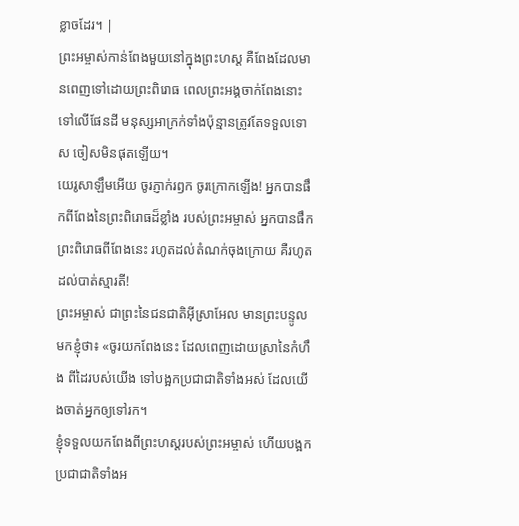ខ្លាចដែរ។ |
ព្រះអម្ចាស់កាន់ពែងមួយនៅក្នុងព្រះហស្ដ គឺពែងដែលមានពេញទៅដោយព្រះពិរោធ ពេលព្រះអង្គចាក់ពែងនោះទៅលើផែនដី មនុស្សអាក្រក់ទាំងប៉ុន្មានត្រូវតែទទួលទោស ចៀសមិនផុតឡើយ។
យេរូសាឡឹមអើយ ចូរភ្ញាក់រឭក ចូរក្រោកឡើង! អ្នកបានផឹកពីពែងនៃព្រះពិរោធដ៏ខ្លាំង របស់ព្រះអម្ចាស់ អ្នកបានផឹកព្រះពិរោធពីពែងនេះ រហូតដល់តំណក់ចុងក្រោយ គឺរហូតដល់បាត់ស្មារតី!
ព្រះអម្ចាស់ ជាព្រះនៃជនជាតិអ៊ីស្រាអែល មានព្រះបន្ទូលមកខ្ញុំថា៖ «ចូរយកពែងនេះ ដែលពេញដោយស្រានៃកំហឹង ពីដៃរបស់យើង ទៅបង្អកប្រជាជាតិទាំងអស់ ដែលយើងចាត់អ្នកឲ្យទៅរក។
ខ្ញុំទទួលយកពែងពីព្រះហស្ដរបស់ព្រះអម្ចាស់ ហើយបង្អកប្រជាជាតិទាំងអ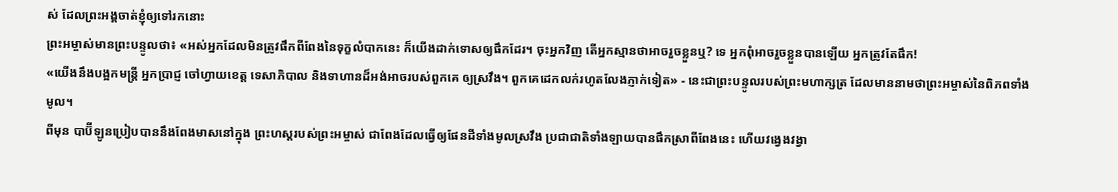ស់ ដែលព្រះអង្គចាត់ខ្ញុំឲ្យទៅរកនោះ
ព្រះអម្ចាស់មានព្រះបន្ទូលថា៖ «អស់អ្នកដែលមិនត្រូវផឹកពីពែងនៃទុក្ខលំបាកនេះ ក៏យើងដាក់ទោសឲ្យផឹកដែរ។ ចុះអ្នកវិញ តើអ្នកស្មានថាអាចរួចខ្លួនឬ? ទេ អ្នកពុំអាចរួចខ្លួនបានឡើយ អ្នកត្រូវតែផឹក!
«យើងនឹងបង្អកមន្ត្រី អ្នកប្រាជ្ញ ចៅហ្វាយខេត្ត ទេសាភិបាល និងទាហានដ៏អង់អាចរបស់ពួកគេ ឲ្យស្រវឹង។ ពួកគេដេកលក់រហូតលែងភ្ញាក់ទៀត» - នេះជាព្រះបន្ទូលរបស់ព្រះមហាក្សត្រ ដែលមាននាមថាព្រះអម្ចាស់នៃពិភពទាំងមូល។
ពីមុន បាប៊ីឡូនប្រៀបបាននឹងពែងមាសនៅក្នុង ព្រះហស្ដរបស់ព្រះអម្ចាស់ ជាពែងដែលធ្វើឲ្យផែនដីទាំងមូលស្រវឹង ប្រជាជាតិទាំងឡាយបានផឹកស្រាពីពែងនេះ ហើយវង្វេងវង្វា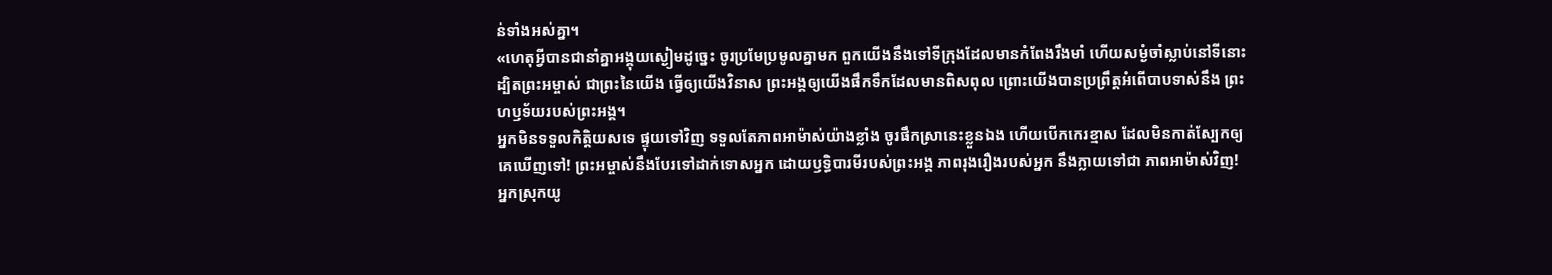ន់ទាំងអស់គ្នា។
«ហេតុអ្វីបានជានាំគ្នាអង្គុយស្ងៀមដូច្នេះ ចូរប្រមែប្រមូលគ្នាមក ពួកយើងនឹងទៅទីក្រុងដែលមានកំពែងរឹងមាំ ហើយសម្ងំចាំស្លាប់នៅទីនោះ ដ្បិតព្រះអម្ចាស់ ជាព្រះនៃយើង ធ្វើឲ្យយើងវិនាស ព្រះអង្គឲ្យយើងផឹកទឹកដែលមានពិសពុល ព្រោះយើងបានប្រព្រឹត្តអំពើបាបទាស់នឹង ព្រះហឫទ័យរបស់ព្រះអង្គ។
អ្នកមិនទទួលកិត្តិយសទេ ផ្ទុយទៅវិញ ទទួលតែភាពអាម៉ាស់យ៉ាងខ្លាំង ចូរផឹកស្រានេះខ្លួនឯង ហើយបើកកេរខ្មាស ដែលមិនកាត់ស្បែកឲ្យគេឃើញទៅ! ព្រះអម្ចាស់នឹងបែរទៅដាក់ទោសអ្នក ដោយឫទ្ធិបារមីរបស់ព្រះអង្គ ភាពរុងរឿងរបស់អ្នក នឹងក្លាយទៅជា ភាពអាម៉ាស់វិញ!
អ្នកស្រុកយូ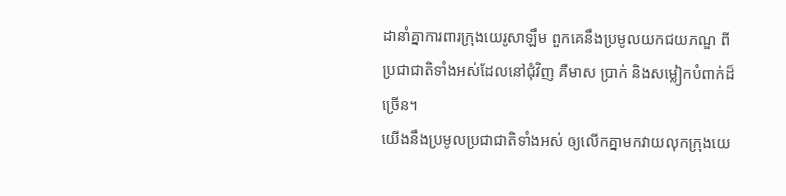ដានាំគ្នាការពារក្រុងយេរូសាឡឹម ពួកគេនឹងប្រមូលយកជយភណ្ឌ ពីប្រជាជាតិទាំងអស់ដែលនៅជុំវិញ គឺមាស ប្រាក់ និងសម្លៀកបំពាក់ដ៏ច្រើន។
យើងនឹងប្រមូលប្រជាជាតិទាំងអស់ ឲ្យលើកគ្នាមកវាយលុកក្រុងយេ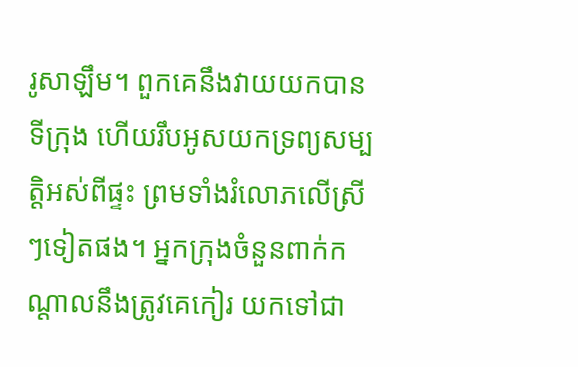រូសាឡឹម។ ពួកគេនឹងវាយយកបានទីក្រុង ហើយរឹបអូសយកទ្រព្យសម្បត្តិអស់ពីផ្ទះ ព្រមទាំងរំលោភលើស្រីៗទៀតផង។ អ្នកក្រុងចំនួនពាក់កណ្ដាលនឹងត្រូវគេកៀរ យកទៅជា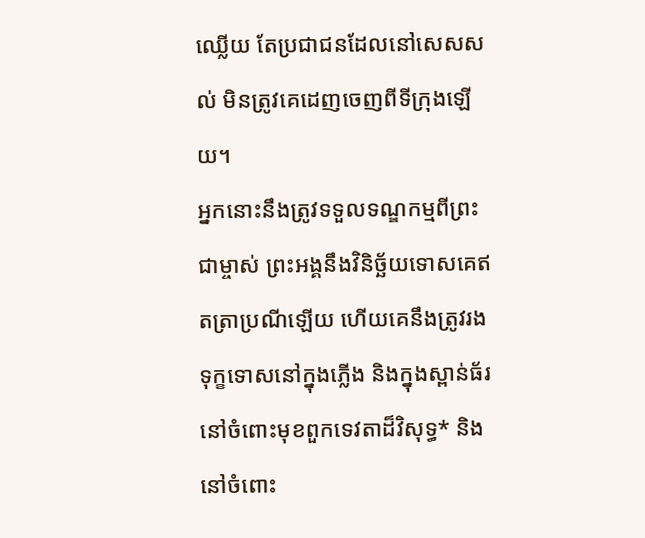ឈ្លើយ តែប្រជាជនដែលនៅសេសសល់ មិនត្រូវគេដេញចេញពីទីក្រុងឡើយ។
អ្នកនោះនឹងត្រូវទទួលទណ្ឌកម្មពីព្រះជាម្ចាស់ ព្រះអង្គនឹងវិនិច្ឆ័យទោសគេឥតត្រាប្រណីឡើយ ហើយគេនឹងត្រូវរងទុក្ខទោសនៅក្នុងភ្លើង និងក្នុងស្ពាន់ធ័រ នៅចំពោះមុខពួកទេវតាដ៏វិសុទ្ធ* និងនៅចំពោះ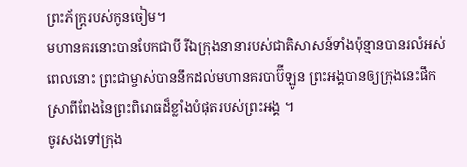ព្រះភ័ក្ត្ររបស់កូនចៀម។
មហានគរនោះបានបែកជាបី រីឯក្រុងនានារបស់ជាតិសាសន៍ទាំងប៉ុន្មានបានរលំអស់ ពេលនោះ ព្រះជាម្ចាស់បាននឹកដល់មហានគរបាប៊ីឡូន ព្រះអង្គបានឲ្យក្រុងនេះផឹកស្រាពីពែងនៃព្រះពិរោធដ៏ខ្លាំងបំផុតរបស់ព្រះអង្គ ។
ចូរសងទៅក្រុង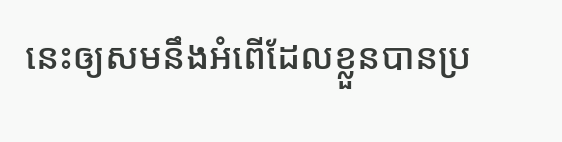នេះឲ្យសមនឹងអំពើដែលខ្លួនបានប្រ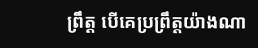ព្រឹត្ត បើគេប្រព្រឹត្តយ៉ាងណា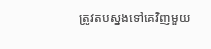ត្រូវតបស្នងទៅគេវិញមួយ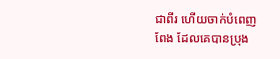ជាពីរ ហើយចាក់បំពេញពែង ដែលគេបានប្រុង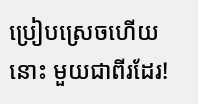ប្រៀបស្រេចហើយនោះ មួយជាពីរដែរ!